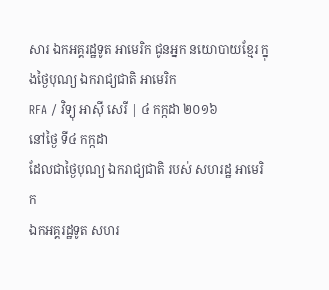សារ ឯកអគ្គរដ្ឋទូត អាមេរិក ជូនអ្នក នយោបាយខ្មែរ ក្នុងថ្ងៃបុណ្យ ឯករាជ្យជាតិ អាមេរិក
RFA / វិទ្យុ អាស៊ី សេរី | ៤ កក្កដា ២០១៦
នៅថ្ងៃ ទី៤ កក្កដា
ដែលជាថ្ងៃបុណ្យ ឯករាជ្យជាតិ របស់ សហរដ្ឋ អាមេរិក
ឯកអគ្គរដ្ឋទូត សហរ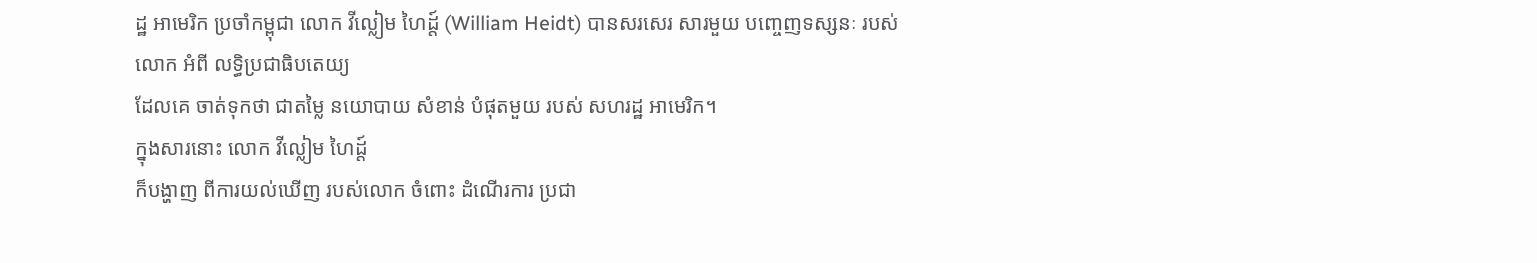ដ្ឋ អាមេរិក ប្រចាំកម្ពុជា លោក វីល្លៀម ហៃដ្ត៍ (William Heidt) បានសរសេរ សារមួយ បញ្ចេញទស្សនៈ របស់លោក អំពី លទ្ធិប្រជាធិបតេយ្យ
ដែលគេ ចាត់ទុកថា ជាតម្លៃ នយោបាយ សំខាន់ បំផុតមួយ របស់ សហរដ្ឋ អាមេរិក។
ក្នុងសារនោះ លោក វីល្លៀម ហៃដ្ត៍
ក៏បង្ហាញ ពីការយល់ឃើញ របស់លោក ចំពោះ ដំណើរការ ប្រជា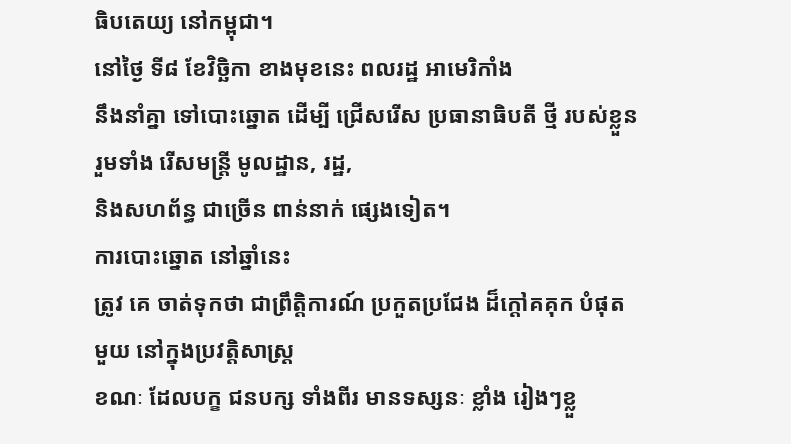ធិបតេយ្យ នៅកម្ពុជា។
នៅថ្ងៃ ទី៨ ខែវិច្ឆិកា ខាងមុខនេះ ពលរដ្ឋ អាមេរិកាំង
នឹងនាំគ្នា ទៅបោះឆ្នោត ដើម្បី ជ្រើសរើស ប្រធានាធិបតី ថ្មី របស់ខ្លួន
រួមទាំង រើសមន្ត្រី មូលដ្ឋាន, រដ្ឋ,
និងសហព័ន្ធ ជាច្រើន ពាន់នាក់ ផ្សេងទៀត។
ការបោះឆ្នោត នៅឆ្នាំនេះ
ត្រូវ គេ ចាត់ទុកថា ជាព្រឹត្តិការណ៍ ប្រកួតប្រជែង ដ៏ក្តៅគគុក បំផុត
មួយ នៅក្នុងប្រវត្តិសាស្ត្រ
ខណៈ ដែលបក្ខ ជនបក្ស ទាំងពីរ មានទស្សនៈ ខ្លាំង រៀងៗខ្លួ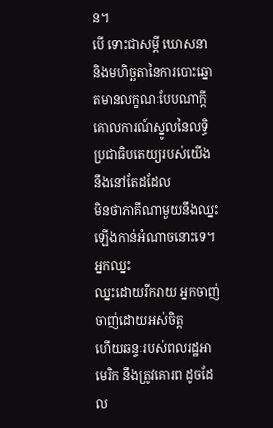ន។
បើ ទោះជាសម្ដី ឃោសនា
និងមហិច្ឆតានៃការបោះឆ្នោតមានលក្ខណៈបែបណាក្តី
គោលការណ៍ស្នូលនៃលទ្ធិប្រជាធិបតេយ្យរបស់យើង នឹងនៅតែដដែល
មិនថាភាគីណាមួយនឹងឈ្នះឡើងកាន់អំណាចនោះទេ។ អ្នកឈ្នះ
ឈ្នះដោយរីករាយ អ្នកចាញ់ ចាញ់ដោយអស់ចិត្ត
ហើយឆន្ទៈរបស់ពលរដ្ឋអាមេរិក នឹងត្រូវគោរព ដូចដែល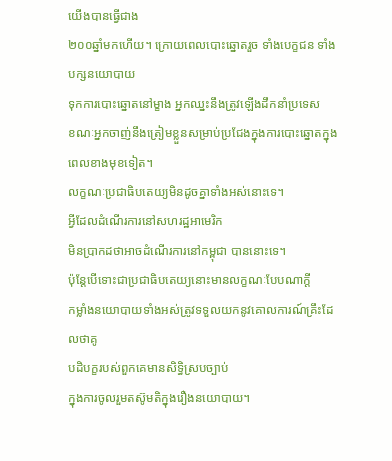យើងបានធ្វើជាង
២០០ឆ្នាំមកហើយ។ ក្រោយពេលបោះឆ្នោតរួច ទាំងបេក្ខជន ទាំងបក្សនយោបាយ
ទុកការបោះឆ្នោតនៅម្ខាង អ្នកឈ្នះនឹងត្រូវឡើងដឹកនាំប្រទេស
ខណៈអ្នកចាញ់នឹងត្រៀមខ្លួនសម្រាប់ប្រជែងក្នុងការបោះឆ្នោតក្នុង
ពេលខាងមុខទៀត។
លក្ខណៈប្រជាធិបតេយ្យមិនដូចគ្នាទាំងអស់នោះទេ។
អ្វីដែលដំណើរការនៅសហរដ្ឋអាមេរិក
មិនប្រាកដថាអាចដំណើរការនៅកម្ពុជា បាននោះទេ។
ប៉ុន្តែបើទោះជាប្រជាធិបតេយ្យនោះមានលក្ខណៈបែបណាក្តី
កម្លាំងនយោបាយទាំងអស់ត្រូវទទួលយកនូវគោលការណ៍គ្រឹះដែលថាគូ
បដិបក្ខរបស់ពួកគេមានសិទ្ធិស្របច្បាប់
ក្នុងការចូលរួមតស៊ូមតិក្នុងរឿងនយោបាយ។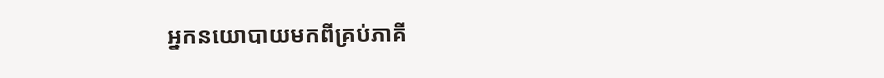អ្នកនយោបាយមកពីគ្រប់ភាគី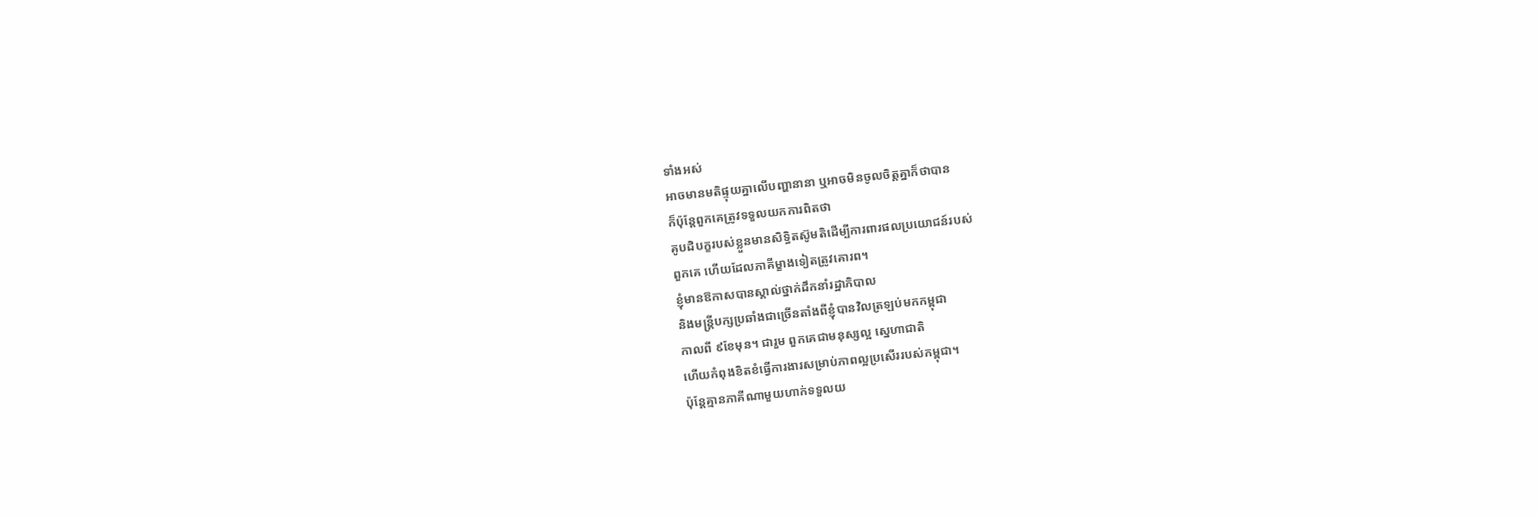ទាំងអស់
អាចមានមតិផ្ទុយគ្នាលើបញ្ហានានា ឬអាចមិនចូលចិត្តគ្នាក៏ថាបាន
ក៏ប៉ុន្តែពួកគេត្រូវទទួលយកការពិតថា
គូបដិបក្ខរបស់ខ្លួនមានសិទ្ធិតស៊ូមតិដើម្បីការពារផលប្រយោជន៍របស់
ពួកគេ ហើយដែលភាគីម្ខាងទៀតត្រូវគោរព។
ខ្ញុំមានឱកាសបានស្គាល់ថ្នាក់ដឹកនាំរដ្ឋាភិបាល
និងមន្ត្រីបក្សប្រឆាំងជាច្រើនតាំងពីខ្ញុំបានវិលត្រឡប់មកកម្ពុជា
កាលពី ៩ខែមុន។ ជារួម ពួកគេជាមនុស្សល្អ ស្នេហាជាតិ
ហើយកំពុងខិតខំធ្វើការងារសម្រាប់ភាពល្អប្រសើររបស់កម្ពុជា។
ប៉ុន្តែគ្មានភាគីណាមួយហាក់ទទួលយ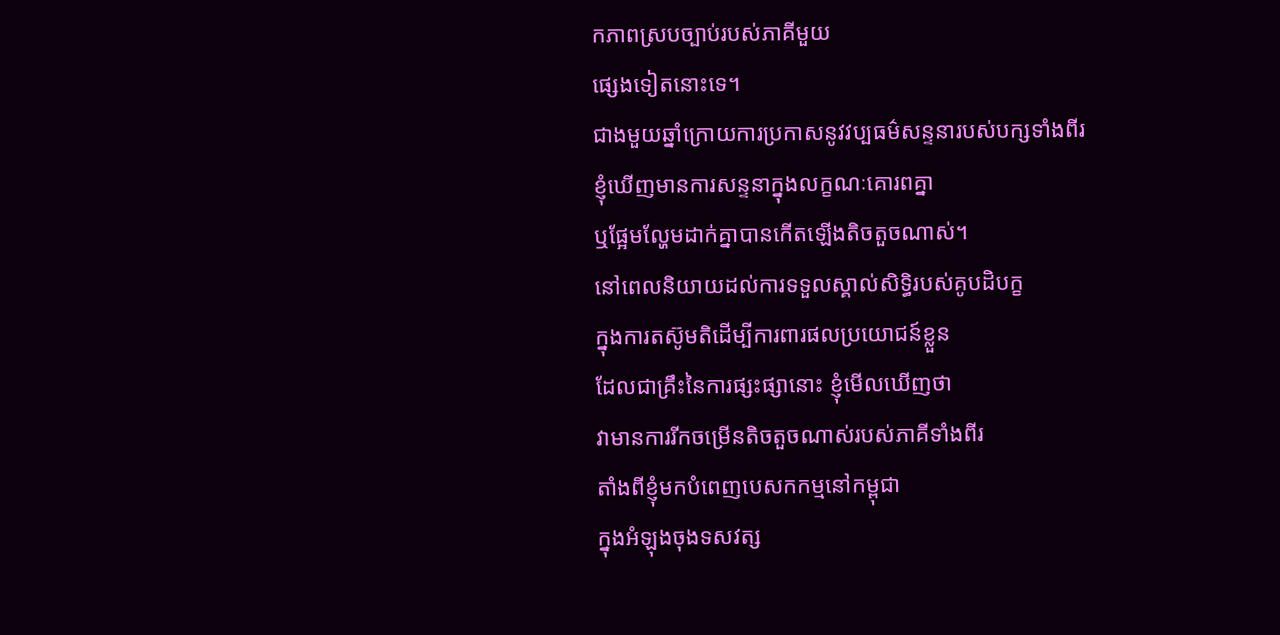កភាពស្របច្បាប់របស់ភាគីមួយ
ផ្សេងទៀតនោះទេ។
ជាងមួយឆ្នាំក្រោយការប្រកាសនូវវប្បធម៌សន្ទនារបស់បក្សទាំងពីរ
ខ្ញុំឃើញមានការសន្ទនាក្នុងលក្ខណៈគោរពគ្នា
ឬផ្អែមល្ហែមដាក់គ្នាបានកើតឡើងតិចតួចណាស់។
នៅពេលនិយាយដល់ការទទួលស្គាល់សិទ្ធិរបស់គូបដិបក្ខ
ក្នុងការតស៊ូមតិដើម្បីការពារផលប្រយោជន៍ខ្លួន
ដែលជាគ្រឹះនៃការផ្សះផ្សានោះ ខ្ញុំមើលឃើញថា
វាមានការរីកចម្រើនតិចតួចណាស់របស់ភាគីទាំងពីរ
តាំងពីខ្ញុំមកបំពេញបេសកកម្មនៅកម្ពុជា
ក្នុងអំឡុងចុងទសវត្ស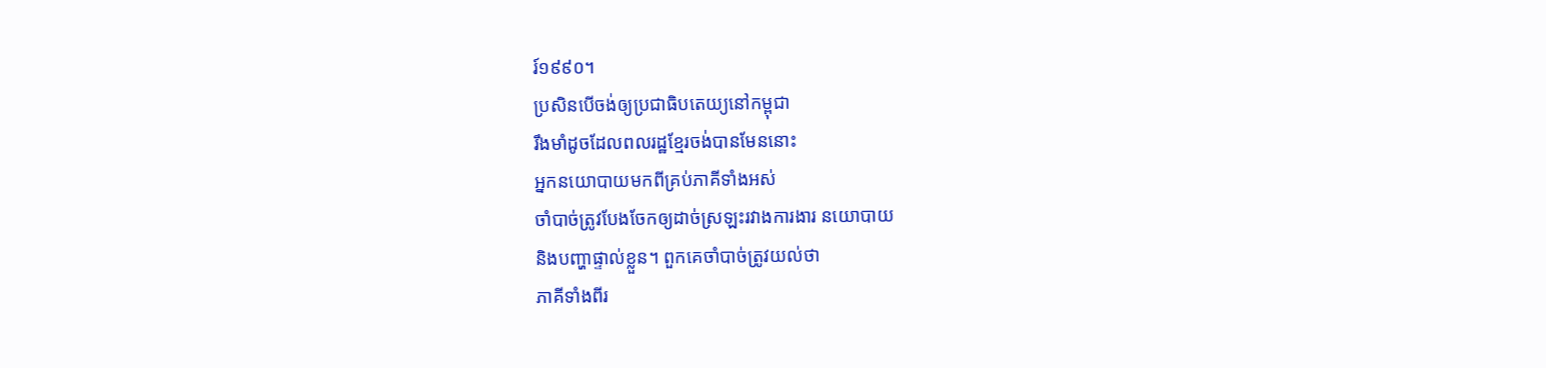រ៍១៩៩០។
ប្រសិនបើចង់ឲ្យប្រជាធិបតេយ្យនៅកម្ពុជា
រឹងមាំដូចដែលពលរដ្ឋខ្មែរចង់បានមែននោះ
អ្នកនយោបាយមកពីគ្រប់ភាគីទាំងអស់
ចាំបាច់ត្រូវបែងចែកឲ្យដាច់ស្រឡះរវាងការងារ នយោបាយ
និងបញ្ហាផ្ទាល់ខ្លួន។ ពួកគេចាំបាច់ត្រូវយល់ថា
ភាគីទាំងពីរ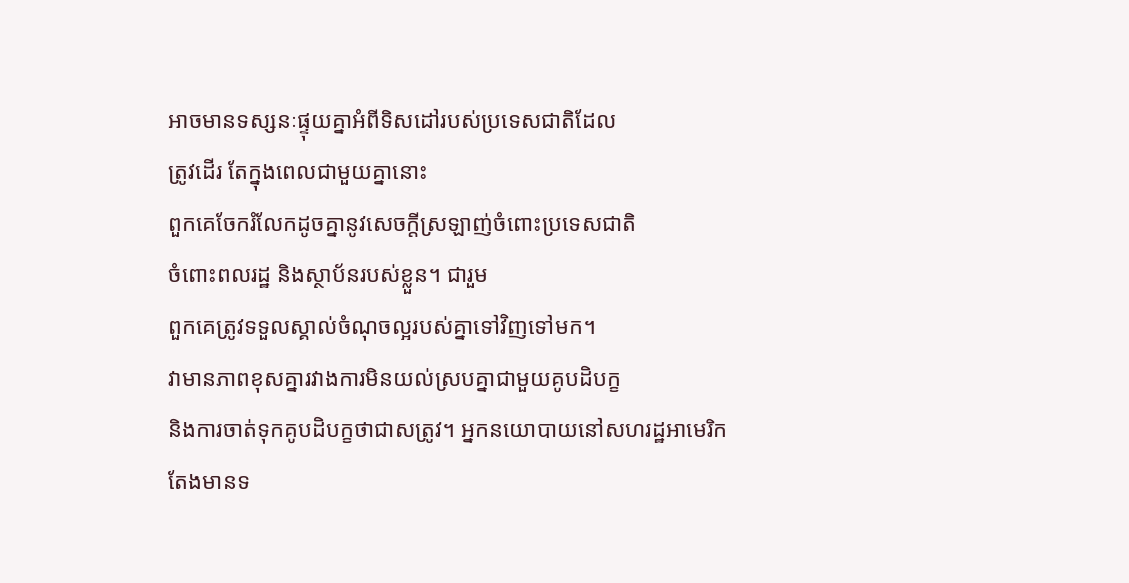អាចមានទស្សនៈផ្ទុយគ្នាអំពីទិសដៅរបស់ប្រទេសជាតិដែល
ត្រូវដើរ តែក្នុងពេលជាមួយគ្នានោះ
ពួកគេចែករំលែកដូចគ្នានូវសេចក្តីស្រឡាញ់ចំពោះប្រទេសជាតិ
ចំពោះពលរដ្ឋ និងស្ថាប័នរបស់ខ្លួន។ ជារួម
ពួកគេត្រូវទទួលស្គាល់ចំណុចល្អរបស់គ្នាទៅវិញទៅមក។
វាមានភាពខុសគ្នារវាងការមិនយល់ស្របគ្នាជាមួយគូបដិបក្ខ
និងការចាត់ទុកគូបដិបក្ខថាជាសត្រូវ។ អ្នកនយោបាយនៅសហរដ្ឋអាមេរិក
តែងមានទ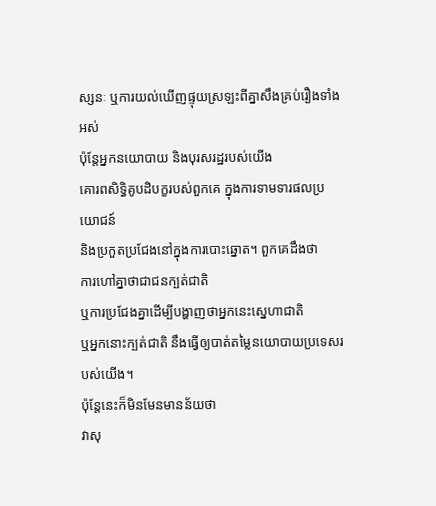ស្សនៈ ឬការយល់ឃើញផ្ទុយស្រឡះពីគ្នាសឹងគ្រប់រឿងទាំងអស់
ប៉ុន្តែអ្នកនយោបាយ និងបុរសរដ្ឋរបស់យើង
គោរពសិទ្ធិគូបដិបក្ខរបស់ពួកគេ ក្នុងការទាមទារផលប្រយោជន៍
និងប្រកួតប្រជែងនៅក្នុងការបោះឆ្នោត។ ពួកគេដឹងថា
ការហៅគ្នាថាជាជនក្បត់ជាតិ
ឬការប្រជែងគ្នាដើម្បីបង្ហាញថាអ្នកនេះស្នេហាជាតិ
ឬអ្នកនោះក្បត់ជាតិ នឹងធ្វើឲ្យបាត់តម្លៃនយោបាយប្រទេសរបស់យើង។
ប៉ុន្តែនេះក៏មិនមែនមានន័យថា
វាសុ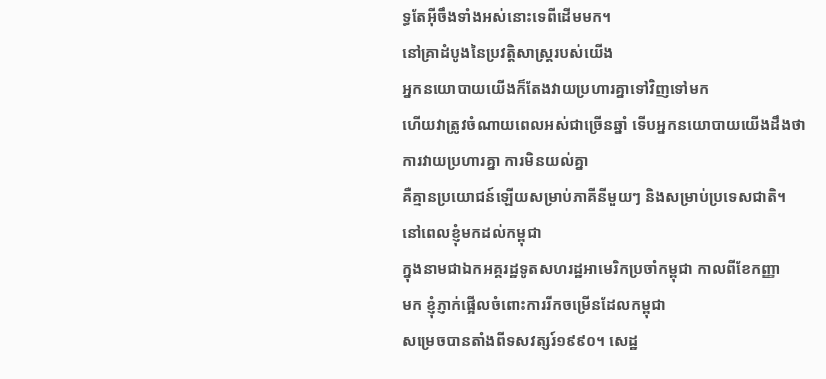ទ្ធតែអ៊ីចឹងទាំងអស់នោះទេពីដើមមក។
នៅគ្រាដំបូងនៃប្រវត្តិសាស្ត្ររបស់យើង
អ្នកនយោបាយយើងក៏តែងវាយប្រហារគ្នាទៅវិញទៅមក
ហើយវាត្រូវចំណាយពេលអស់ជាច្រើនឆ្នាំ ទើបអ្នកនយោបាយយើងដឹងថា
ការវាយប្រហារគ្នា ការមិនយល់គ្នា
គឺគ្មានប្រយោជន៍ឡើយសម្រាប់ភាគីនីមួយៗ និងសម្រាប់ប្រទេសជាតិ។
នៅពេលខ្ញុំមកដល់កម្ពុជា
ក្នុងនាមជាឯកអគ្គរដ្ឋទូតសហរដ្ឋអាមេរិកប្រចាំកម្ពុជា កាលពីខែកញ្ញា
មក ខ្ញុំភ្ញាក់ផ្អើលចំពោះការរីកចម្រើនដែលកម្ពុជា
សម្រេចបានតាំងពីទសវត្សរ៍១៩៩០។ សេដ្ឋ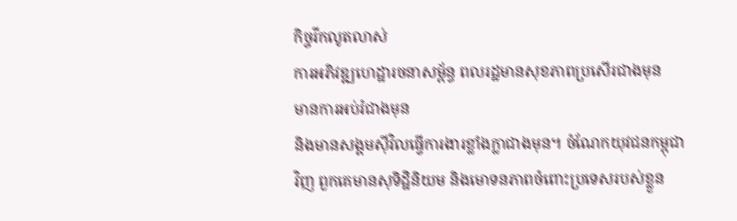កិច្ចរីកលូតលាស់
ការអភិវឌ្ឍហេដ្ឋារចនាសម្ព័ន្ធ ពលរដ្ឋមានសុខភាពប្រសើរជាងមុន
មានការអប់រំជាងមុន
និងមានសង្គមស៊ីវិលធ្វើការងារខ្លាំងក្លាជាងមុន។ ចំណែកយុវជនកម្ពុជា
វិញ ពួកគេមានសុទិដ្ឋិនិយម និងមោទនភាពចំពោះប្រទេសរបស់ខ្លួន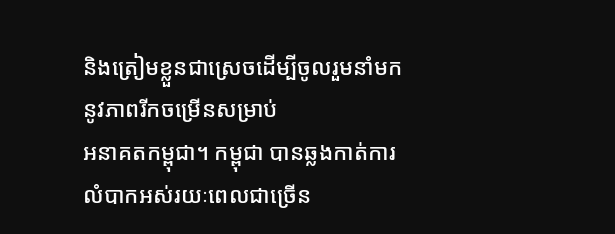និងត្រៀមខ្លួនជាស្រេចដើម្បីចូលរួមនាំមកនូវភាពរីកចម្រើនសម្រាប់
អនាគតកម្ពុជា។ កម្ពុជា បានឆ្លងកាត់ការលំបាកអស់រយៈពេលជាច្រើន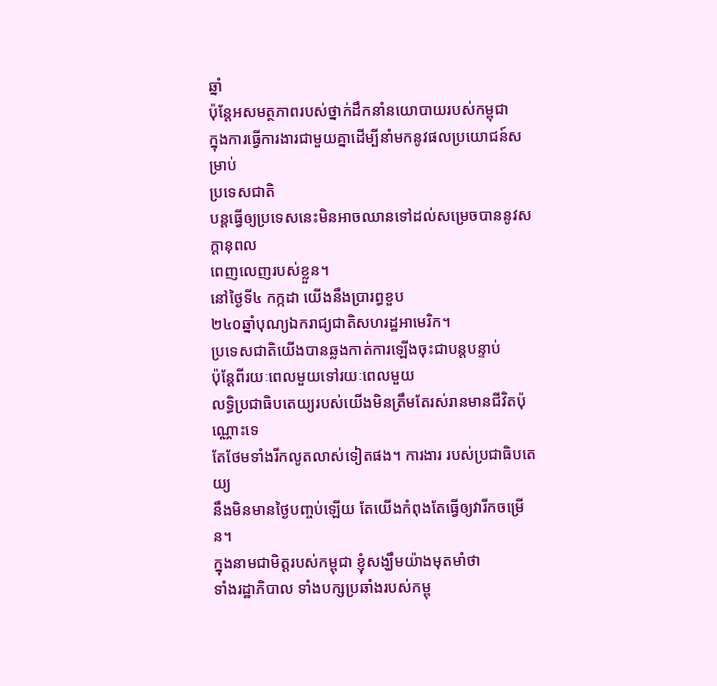ឆ្នាំ
ប៉ុន្តែអសមត្ថភាពរបស់ថ្នាក់ដឹកនាំនយោបាយរបស់កម្ពុជា
ក្នុងការធ្វើការងារជាមួយគ្នាដើម្បីនាំមកនូវផលប្រយោជន៍សម្រាប់
ប្រទេសជាតិ
បន្តធ្វើឲ្យប្រទេសនេះមិនអាចឈានទៅដល់សម្រេចបាននូវសក្ដានុពល
ពេញលេញរបស់ខ្លួន។
នៅថ្ងៃទី៤ កក្កដា យើងនឹងប្រារព្ធខួប
២៤០ឆ្នាំបុណ្យឯករាជ្យជាតិសហរដ្ឋអាមេរិក។
ប្រទេសជាតិយើងបានឆ្លងកាត់ការឡើងចុះជាបន្តបន្ទាប់
ប៉ុន្តែពីរយៈពេលមួយទៅរយៈពេលមួយ
លទ្ធិប្រជាធិបតេយ្យរបស់យើងមិនត្រឹមតែរស់រានមានជីវិតប៉ុណ្ណោះទេ
តែថែមទាំងរីកលូតលាស់ទៀតផង។ ការងារ របស់ប្រជាធិបតេយ្យ
នឹងមិនមានថ្ងៃបញ្ចប់ឡើយ តែយើងកំពុងតែធ្វើឲ្យវារីកចម្រើន។
ក្នុងនាមជាមិត្តរបស់កម្ពុជា ខ្ញុំសង្ឃឹមយ៉ាងមុតមាំថា
ទាំងរដ្ឋាភិបាល ទាំងបក្សប្រឆាំងរបស់កម្ពុ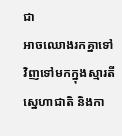ជា
អាចឈោងរកគ្នាទៅវិញទៅមកក្នុងស្មារតីស្នេហាជាតិ និងកា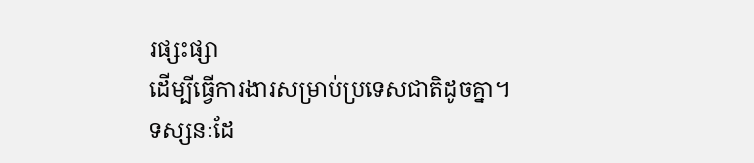រផ្សះផ្សា
ដើម្បីធ្វើការងារសម្រាប់ប្រទេសជាតិដូចគ្នា។
ទស្សនៈដែ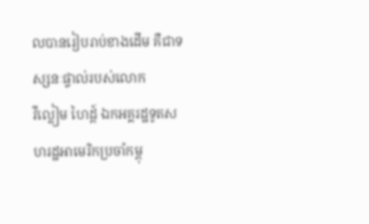លបានរៀបរាប់ខាងដើម គឺជាទស្សនៈផ្ទាល់របស់លោក
វីល្លៀម ហៃដ្ត៍ ឯកអគ្គរដ្ឋទូតសហរដ្ឋអាមេរិកប្រចាំកម្ពុ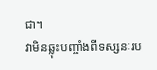ជា។
វាមិនឆ្លុះបញ្ចាំងពីទស្សនៈរប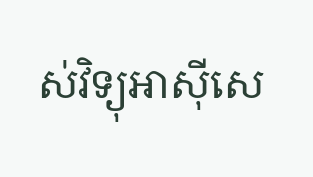ស់វិទ្យុអាស៊ីសេ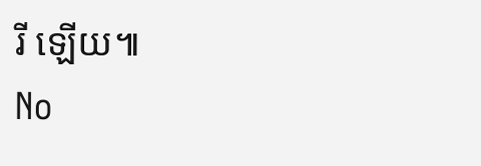រី ឡើយ៕
No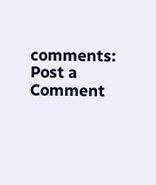comments:
Post a Comment